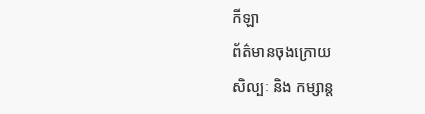កីឡា
ព័ត៌មានចុងក្រោយ
សិល្បៈ និង កម្សាន្ត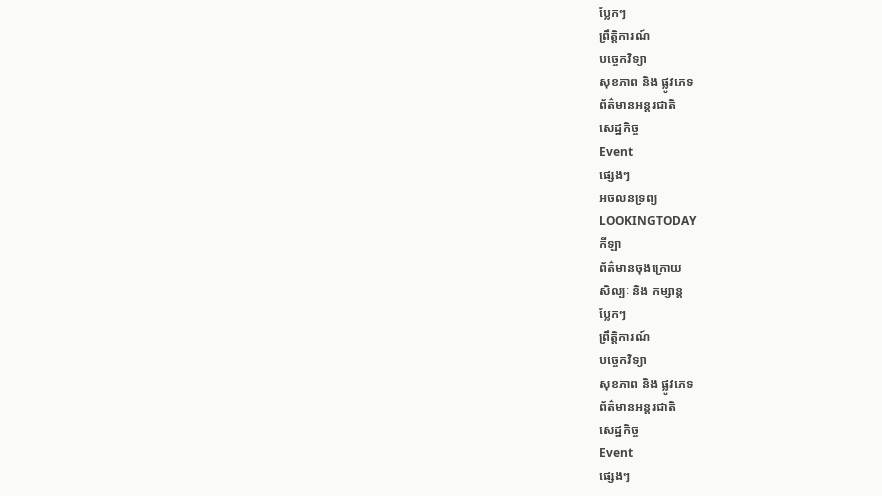ប្លែកៗ
ព្រឹត្តិការណ៍
បច្ចេកវិទ្យា
សុខភាព និង ផ្លូវភេទ
ព័ត៌មានអន្តរជាតិ
សេដ្ឋកិច្ច
Event
ផ្សេងៗ
អចលនទ្រព្យ
LOOKINGTODAY
កីឡា
ព័ត៌មានចុងក្រោយ
សិល្បៈ និង កម្សាន្ត
ប្លែកៗ
ព្រឹត្តិការណ៍
បច្ចេកវិទ្យា
សុខភាព និង ផ្លូវភេទ
ព័ត៌មានអន្តរជាតិ
សេដ្ឋកិច្ច
Event
ផ្សេងៗ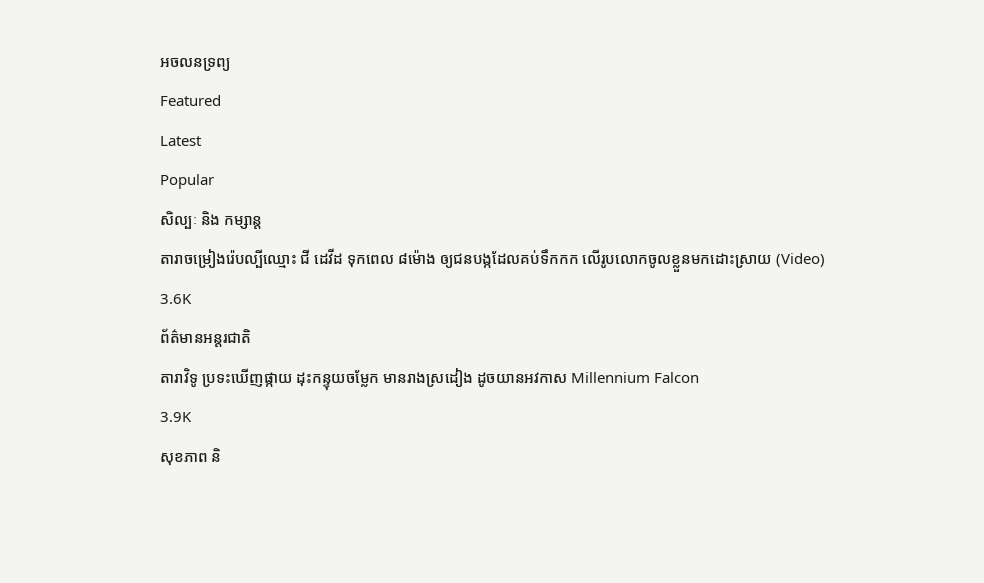អចលនទ្រព្យ
Featured
Latest
Popular
សិល្បៈ និង កម្សាន្ត
តារាចម្រៀងរ៉េបល្បីឈ្មោះ ជី ដេវីដ ទុកពេល ៨ម៉ោង ឲ្យជនបង្កដែលគប់ទឹកកក លើរូបលោកចូលខ្លួនមកដោះស្រាយ (Video)
3.6K
ព័ត៌មានអន្តរជាតិ
តារាវិទូ ប្រទះឃើញផ្កាយ ដុះកន្ទុយចម្លែក មានរាងស្រដៀង ដូចយានអវកាស Millennium Falcon
3.9K
សុខភាព និ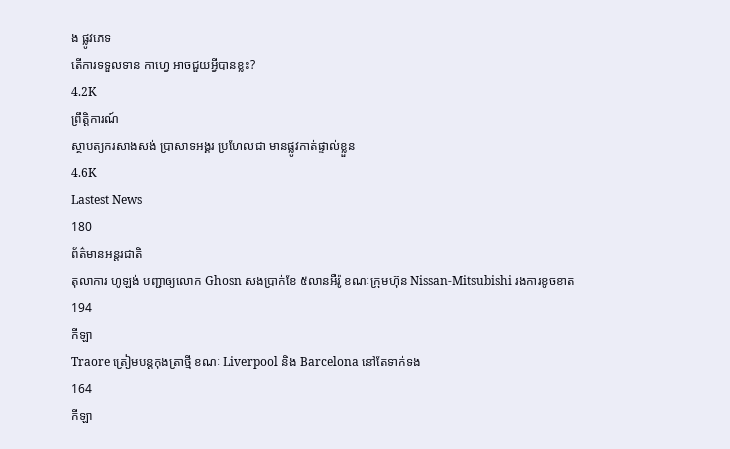ង ផ្លូវភេទ
តើការទទួលទាន កាហ្វេ អាចជួយអ្វីបានខ្លះ?
4.2K
ព្រឹត្តិការណ៍
ស្ថាបត្យករសាងសង់ ប្រាសាទអង្គរ ប្រហែលជា មានផ្លូវកាត់ផ្ទាល់ខ្លួន
4.6K
Lastest News
180
ព័ត៌មានអន្តរជាតិ
តុលាការ ហូឡង់ បញ្ជាឲ្យលោក Ghosn សងប្រាក់ខែ ៥លានអឺរ៉ូ ខណៈក្រុមហ៊ុន Nissan-Mitsubishi រងការខូចខាត
194
កីឡា
Traore ត្រៀមបន្តកុងត្រាថ្មី ខណៈ Liverpool និង Barcelona នៅតែទាក់ទង
164
កីឡា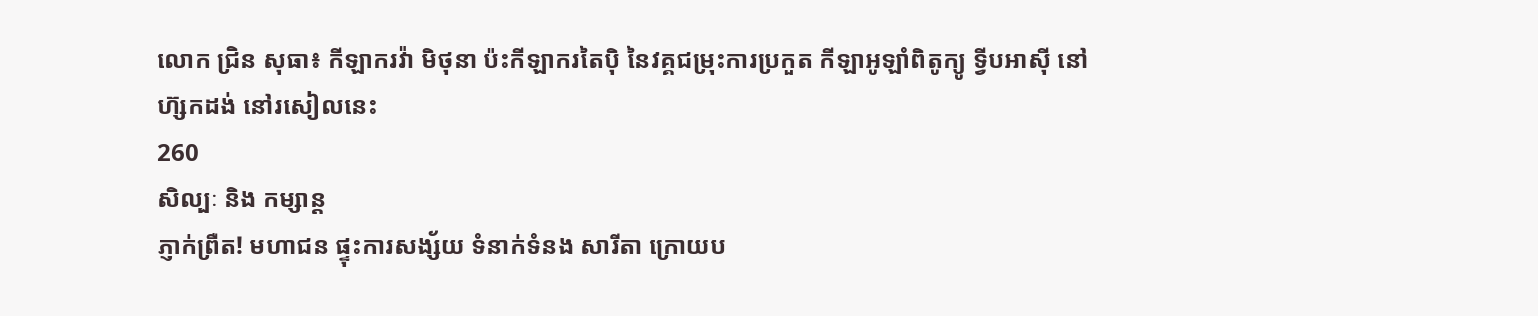លោក ជ្រិន សុធា៖ កីឡាករវ៉ា មិថុនា ប៉ះកីឡាករតៃប៉ិ នៃវគ្គជម្រុះការប្រកួត កីឡាអូឡាំពិតូក្យូ ទ្វីបអាស៊ី នៅហ៊្សកដង់ នៅរសៀលនេះ
260
សិល្បៈ និង កម្សាន្ត
ភ្ញាក់ព្រឺត! មហាជន ផ្ទុះការសង្ស័យ ទំនាក់ទំនង សារីតា ក្រោយប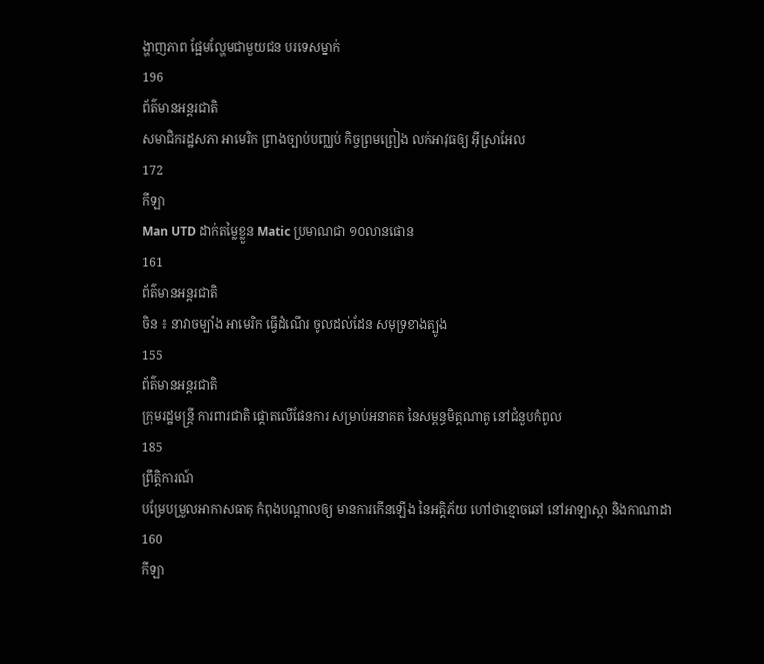ង្ហាញភាព ផ្អែមល្ហែមជាមួយជន បរទេសម្នាក់
196
ព័ត៌មានអន្តរជាតិ
សមាជិករដ្ឋសភា អាមេរិក ព្រាងច្បាប់បញ្ឈប់ កិច្ចព្រមព្រៀង លក់អាវុធឲ្យ អ៊ីស្រាអែល
172
កីឡា
Man UTD ដាក់តម្លៃខ្លួន Matic ប្រមាណជា ១០លានផោន
161
ព័ត៌មានអន្តរជាតិ
ចិន ៖ នាវាចម្បាំង អាមេរិក ធ្វើដំណើរ ចូលដល់ដែន សមុទ្រខាងត្បូង
155
ព័ត៌មានអន្តរជាតិ
ក្រុមរដ្ឋមន្ត្រី ការពារជាតិ ផ្តោតលើផែនការ សម្រាប់អនាគត នៃសម្ពន្ធមិត្តណាតូ នៅជំនួបកំពូល
185
ព្រឹត្តិការណ៍
បម្រែបម្រួលអាកាសធាតុ កំពុងបណ្តាលឲ្យ មានការកើនឡើង នៃអគ្គិភ័យ ហៅថាខ្មោចឆៅ នៅអាឡាស្កា និងកាណាដា
160
កីឡា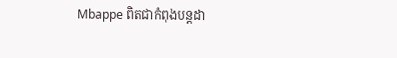Mbappe ពិតជាកំពុងបន្តដា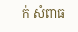ក់ សំពាធ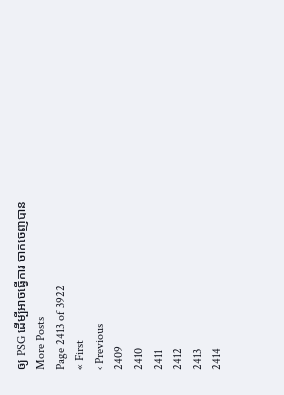ឲ្យ PSG ដើម្បីអាចធ្វើការ ចាកចេញបាន
More Posts
Page 2413 of 3922
« First
‹ Previous
2409
2410
2411
2412
2413
2414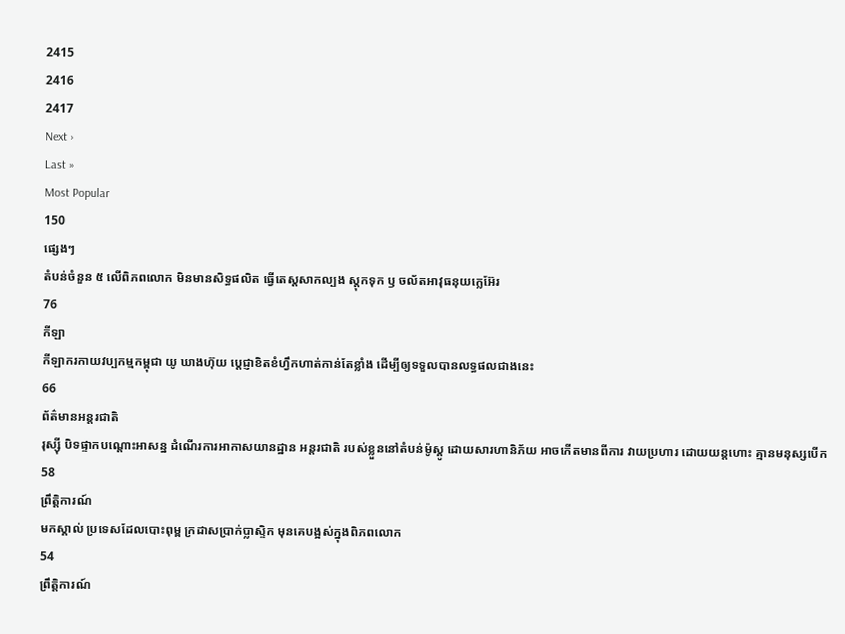2415
2416
2417
Next ›
Last »
Most Popular
150
ផ្សេងៗ
តំបន់ចំនួន ៥ លើពិភពលោក មិនមានសិទ្ធផលិត ធ្វើតេស្តសាកល្បង ស្តុកទុក ឫ ចល័តអាវុធនុយក្លេអ៊ែរ
76
កីឡា
កីឡាករកាយវប្បកម្មកម្ពុជា យូ ឃាងហ៊ុយ ប្តេជ្ញាខិតខំហ្វឹកហាត់កាន់តែខ្លាំង ដើម្បីឲ្យទទួលបានលទ្ធផលជាងនេះ
66
ព័ត៌មានអន្តរជាតិ
រុស្ស៊ី បិទផ្ទាកបណ្តោះអាសន្ន ដំណើរការអាកាសយានដ្ឋាន អន្តរជាតិ របស់ខ្លួននៅតំបន់ម៉ូស្គូ ដោយសារហានិភ័យ អាចកើតមានពីការ វាយប្រហារ ដោយយន្តហោះ គ្មានមនុស្សបើក
58
ព្រឹត្តិការណ៍
មកស្គាល់ ប្រទេសដែលបោះពុម្ព ក្រដាសប្រាក់ប្លាស្ទិក មុនគេបង្អស់ក្នុងពិភពលោក
54
ព្រឹត្តិការណ៍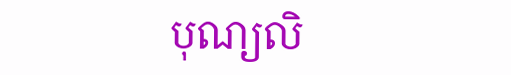បុណ្យលិ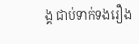ង្គ ជាប់ទាក់ទងរឿង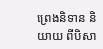ព្រេងនិទាន និយាយ ពីបិសា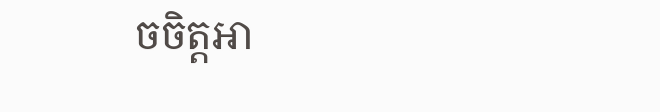ចចិត្តអា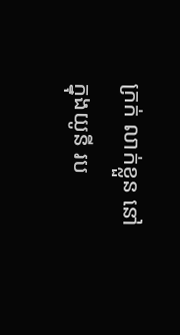ក្រក់ លាក់ខ្លួន នៅក្នុងយូនី រប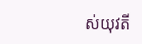ស់យុវតី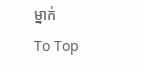ម្នាក់
To Top